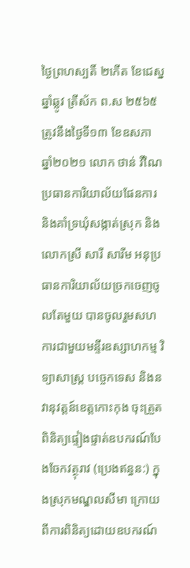ថ្ងៃព្រហស្បតិ៍ ២កើត ខែជេស្ន ឆ្នាំឆ្លូវ ត្រីស័ក ព.ស ២៥៦៥ ត្រូវនឹងថ្ងៃទី១៣ ខែឧសភា ឆ្នាំ២០២១ លោក ថាន់ វីណៃ ប្រធានការិយាល័យផែនការ និងគាំទ្រឃុំសង្កាត់ស្រុក និងលោកស្រី សារី សារីម អនុប្រធានការិយាល័យច្រកចេញចូលតែមួយ បានចូលរួមសហការជាមួយមន្ទីរឧស្សាហកម្ម វិទ្យាសាស្រ្ត បច្ចេកទេស និងនវានុវត្តន៍ខេត្តកោះកុង ចុះត្រួតពិនិត្យផ្ទៀងផ្ទាត់ឧបករណ៍បែងចែកវត្ថុរាវ (ប្រេងឥន្ធន:) ក្នុងស្រុកមណ្ឌលសីមា ក្រោយពីការពិនិត្យដោយឧបករណ៍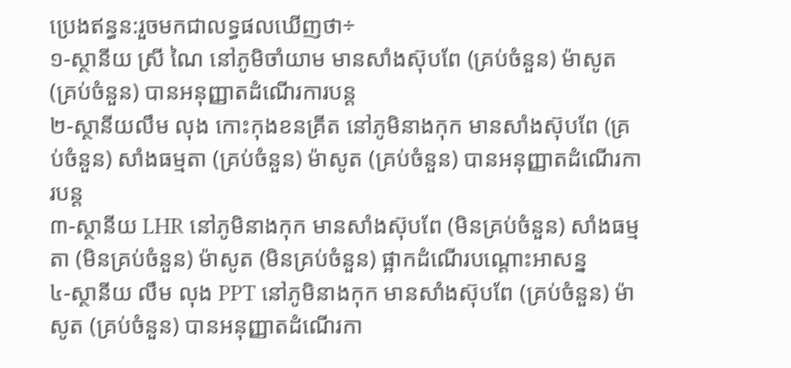ប្រេងឥន្ធន:រួចមកជាលទ្ធផលឃើញថា÷
១-ស្ថានីយ ស្រី ណៃ នៅភូមិចាំយាម មានសាំងស៊ុបពែ (គ្រប់ចំនួន) ម៉ាសូត (គ្រប់ចំនួន) បានអនុញ្ញាតដំណើរការបន្ត
២-ស្ថានីយលឹម លុង កោះកុងខនគ្រីត នៅភូមិនាងកុក មានសាំងស៊ុបពែ (គ្រប់ចំនួន) សាំងធម្មតា (គ្រប់ចំនួន) ម៉ាសូត (គ្រប់ចំនួន) បានអនុញ្ញាតដំណើរការបន្ត
៣-ស្ថានីយ LHR នៅភូមិនាងកុក មានសាំងស៊ុបពែ (មិនគ្រប់ចំនួន) សាំងធម្មតា (មិនគ្រប់ចំនួន) ម៉ាសូត (មិនគ្រប់ចំនួន) ផ្អាកដំណើរបណ្តោះអាសន្ន
៤-ស្ថានីយ លឹម លុង PPT នៅភូមិនាងកុក មានសាំងស៊ុបពែ (គ្រប់ចំនួន) ម៉ាសូត (គ្រប់ចំនួន) បានអនុញ្ញាតដំណើរកា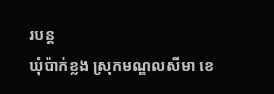របន្ត
ឃុំប៉ាក់ខ្លង ស្រុកមណ្ឌលសីមា ខេ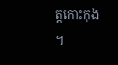ត្តកោះកុង ។